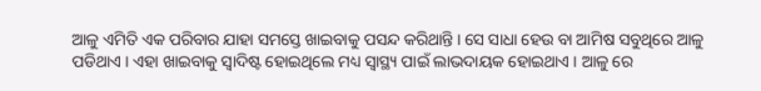ଆଳୁ ଏମିତି ଏକ ପରିବାର ଯାହା ସମସ୍ତେ ଖାଇବାକୁ ପସନ୍ଦ କରିଥାନ୍ତି । ସେ ସାଧା ହେଉ ବା ଆମିଷ ସବୁଥିରେ ଆଳୁ ପଡିଥାଏ । ଏହା ଖାଇବାକୁ ସ୍ଵାଦିଷ୍ଟ ହୋଇଥିଲେ ମଧ୍ୟ ସ୍ୱାସ୍ଥ୍ୟ ପାଇଁ ଲାଭଦାୟକ ହୋଇଥାଏ । ଆଳୁ ରେ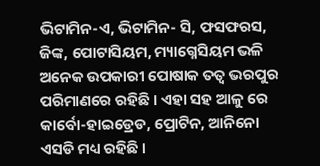ଭିଟାମିନ-ଏ, ଭିଟାମିନ- ସି, ଫସଫରସ, ଜିଙ୍କ, ପୋଟାସିୟମ, ମ୍ୟାଗ୍ନେସିୟମ ଭଳି ଅନେକ ଉପକାରୀ ପୋଷାକ ତତ୍ଵ ଭରପୁର ପରିମାଣରେ ରହିଛି । ଏହା ସହ ଆଳୁ ରେ କାର୍ବୋ-ହାଇଡ୍ରେଡ, ପ୍ରୋଟିନ, ଆନିନୋ ଏସଡି ମଧ୍ୟ ରହିଛି ।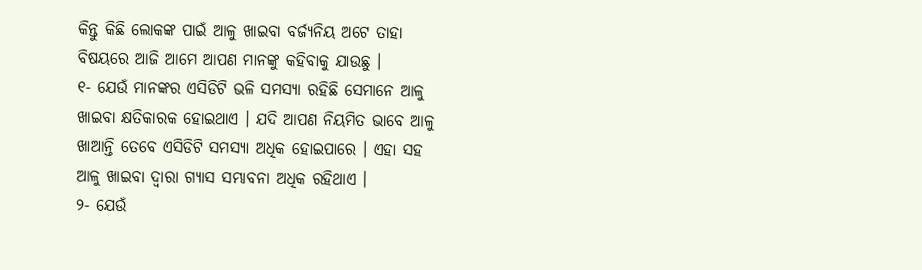କିନ୍ତୁ କିଛି ଲୋକଙ୍କ ପାଇଁ ଆଳୁ ଖାଇବା ବର୍ଜ୍ୟନିୟ ଅଟେ ତାହା ବିଷୟରେ ଆଜି ଆମେ ଆପଣ ମାନଙ୍କୁ କହିବାକୁ ଯାଉଛୁ ।
୧- ଯେଉଁ ମାନଙ୍କର ଏସିଡିଟି ଭଳି ସମସ୍ୟା ରହିଛି ସେମାନେ ଆଳୁ ଖାଇବା କ୍ଷତିକାରକ ହୋଇଥାଏ । ଯଦି ଆପଣ ନିୟମିତ ଭାବେ ଆଳୁ ଖାଆନ୍ତି ତେବେ ଏସିଡିଟି ସମସ୍ଯା ଅଧିକ ହୋଇପାରେ । ଏହା ସହ ଆଳୁ ଖାଇବା ଦ୍ଵାରା ଗ୍ଯାସ ସମ୍ଭାବନା ଅଧିକ ରହିଥାଏ ।
୨- ଯେଉଁ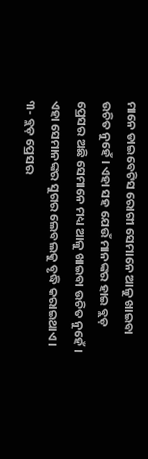ମାନେ ଡାଇବେଟିସ ରୋଗୀ ସେମାନେ ଆଳୁ ଖାଇବା ଉଚିତ ନୁହେଁ । ଏହା ସହ ଯେଉଁ ମାନଙ୍କର ହାଇ ବ୍ଲଡ଼ ପ୍ରେସର ଅଛି ସେମାନେ ମଧ୍ୟ ଆଳୁ ଖାଇବା ଉଚିତ ନୁହେଁ । ଏହା ସେମାନଙ୍କର ସୁଗର ଲେବଲକୁ ବୃଦ୍ଧି କରାଇଥାଏ ।
୩- ବ୍ଲଡ଼ ପ୍ରେସର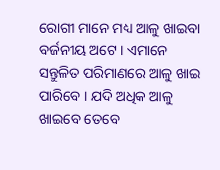ରୋଗୀ ମାନେ ମଧ୍ୟ ଆଳୁ ଖାଇବା ବର୍ଜନୀୟ ଅଟେ । ଏମାନେ ସନ୍ତୁଳିତ ପରିମାଣରେ ଆଳୁ ଖାଇ ପାରିବେ । ଯଦି ଅଧିକ ଆଳୁ ଖାଇବେ ତେବେ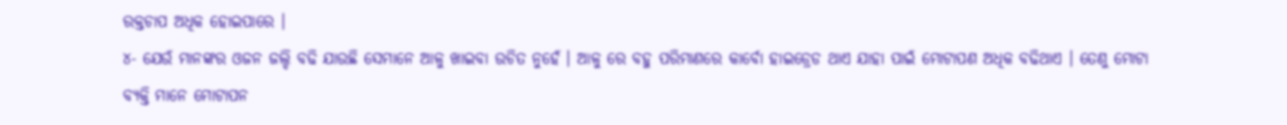ରକ୍ତଚାପ ଅଧିକ ହୋଇପାରେ ।
୪- ଯେଉଁ ମାନଙ୍କର ଓଜନ ଜଲ୍ଦି ବଢି ଯାଉଛି ସେମାନେ ଆଳୁ ଖାଇବା ଉଚିତ ନୁହେଁ । ଆଳୁ ରେ ବହୁ ପରିମାଣରେ କାର୍ବୋ ହାଇଡ୍ରେଡ ଥାଏ ଯାହା ପାଇଁ ମୋଟାପଣ ଅଧିକ ବଢିଥାଏ । ତେଣୁ ମୋଟା ବ୍ୟକ୍ତି ମାନେ ମୋଟାପନ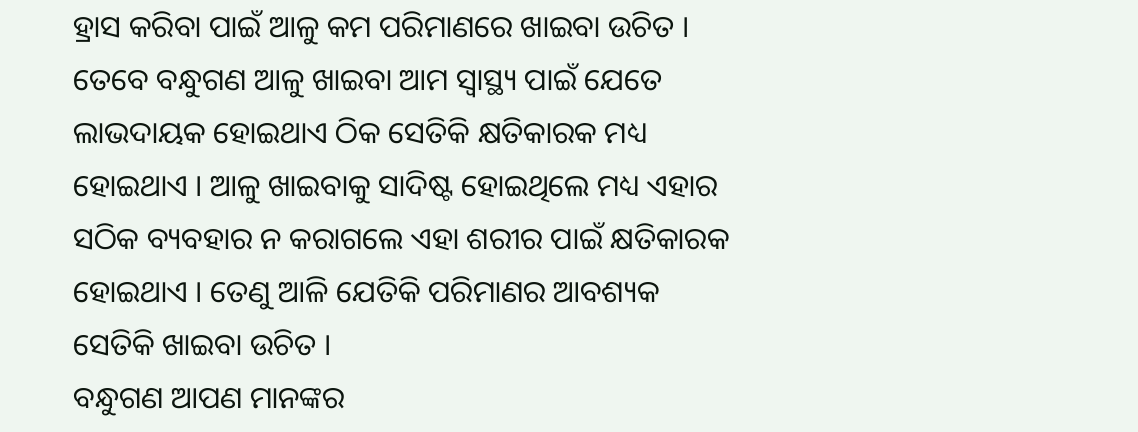ହ୍ରାସ କରିବା ପାଇଁ ଆଳୁ କମ ପରିମାଣରେ ଖାଇବା ଉଚିତ ।
ତେବେ ବନ୍ଧୁଗଣ ଆଳୁ ଖାଇବା ଆମ ସ୍ୱାସ୍ଥ୍ୟ ପାଇଁ ଯେତେ ଲାଭଦାୟକ ହୋଇଥାଏ ଠିକ ସେତିକି କ୍ଷତିକାରକ ମଧ୍ୟ ହୋଇଥାଏ । ଆଳୁ ଖାଇବାକୁ ସାଦିଷ୍ଟ ହୋଇଥିଲେ ମଧ୍ୟ ଏହାର ସଠିକ ବ୍ୟବହାର ନ କରାଗଲେ ଏହା ଶରୀର ପାଇଁ କ୍ଷତିକାରକ ହୋଇଥାଏ । ତେଣୁ ଆଳି ଯେତିକି ପରିମାଣର ଆବଶ୍ୟକ ସେତିକି ଖାଇବା ଉଚିତ ।
ବନ୍ଧୁଗଣ ଆପଣ ମାନଙ୍କର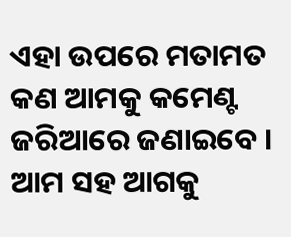ଏହା ଉପରେ ମତାମତ କଣ ଆମକୁ କମେଣ୍ଟ ଜରିଆରେ ଜଣାଇବେ । ଆମ ସହ ଆଗକୁ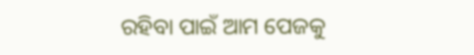ରହିବା ପାଇଁ ଆମ ପେଜକୁ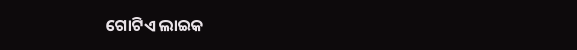ଗୋଟିଏ ଲାଇକ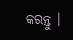କରନ୍ତୁ ।